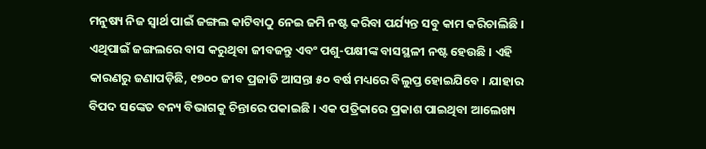ମନୁଷ୍ୟ ନିଜ ସ୍ୱାର୍ଥ ପାଇଁ ଜଙ୍ଗଲ କାଟିବାଠୁ ନେଇ ଜମି ନଷ୍ଟ କରିବା ପର୍ଯ୍ୟନ୍ତ ସବୁ କାମ କରିଚାଲିଛି । ଏଥିପାଇଁ ଜଙ୍ଗଲରେ ବାସ କରୁଥିବା ଜୀବଜନ୍ତୁ ଏବଂ ପଶୁ-ପକ୍ଷୀଙ୍କ ବାସସ୍ଥଳୀ ନଷ୍ଟ ହେଉଛି । ଏହି କାରଣରୁ ଜଣାପଡ଼ିଛି, ୧୭୦୦ ଜୀବ ପ୍ରଜାତି ଆସନ୍ତା ୫୦ ବର୍ଷ ମଧ୍ୟରେ ବିଲୁପ୍ତ ହୋଇଯିବେ । ଯାହାର ବିପଦ ସଙ୍କେତ ବନ୍ୟ ବିଭାଗକୁ ଚିନ୍ତାରେ ପକାଇଛି । ଏକ ପତ୍ରିକାରେ ପ୍ରକାଶ ପାଇଥିବା ଆଲେଖ୍ୟ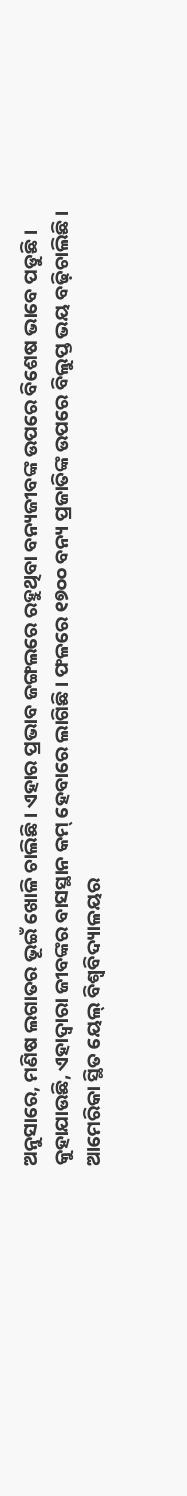ଅନୁସାରେ, ମଣିଷ ଲଗାତର ଭୂଇଁ ଖୋଳି ଚାଲିଛି । ଏହାର ପ୍ରଭାବ ଜଙ୍ଗଲରେ ରହୁଥିବା ବନ୍ୟଜୀବଙ୍କ ଉପରେ ବିଶେଷ ଭାବେ ପଡୁଛି । କୁହାଯାଉଛି, ଏହାଦ୍ୱାରା ଜୀବଙ୍କର ବାସସ୍ଥାନ କମ୍ ହେବାରେ ଲାଗିଛି । ଫଳରେ ୧୭୦୦ ବନ୍ୟ ପ୍ରଜାତିଙ୍କ ଉପରେ ବିଲୁପ୍ତ ଭୟ ବଢ଼ିଚାଲିଛି । ଆମେରିକା ସ୍ଥିତ ୟେଲ୍ ବିଶ୍ୱବିଦ୍ୟାଳୟର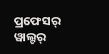ପ୍ରଫେସର୍ ୱାଲ୍ଟର୍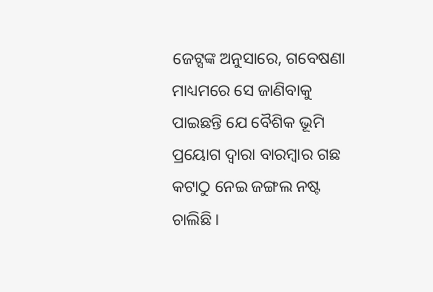ଜେଟ୍ସଙ୍କ ଅନୁସାରେ, ଗବେଷଣା ମାଧ୍ୟମରେ ସେ ଜାଣିବାକୁ ପାଇଛନ୍ତି ଯେ ବୈଶିକ ଭୂମି ପ୍ରୟୋଗ ଦ୍ୱାରା ବାରମ୍ବାର ଗଛ କଟାଠୁ ନେଇ ଜଙ୍ଗଲ ନଷ୍ଟ ଚାଲିଛି ।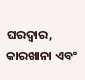ଘରଦ୍ୱାର, କାରଖାନା ଏବଂ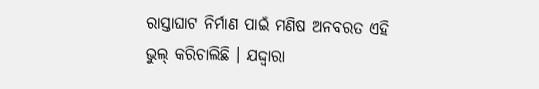ରାସ୍ତାଘାଟ ନିର୍ମାଣ ପାଇଁ ମଣିଷ ଅନବରତ ଏହି ଭୁଲ୍ କରିଚାଲିଛି । ଯଦ୍ଦ୍ୱାରା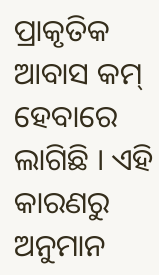ପ୍ରାକୃତିକ ଆବାସ କମ୍ ହେବାରେ ଲାଗିଛି । ଏହି କାରଣରୁ ଅନୁମାନ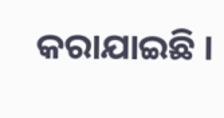କରାଯାଇଛି ।